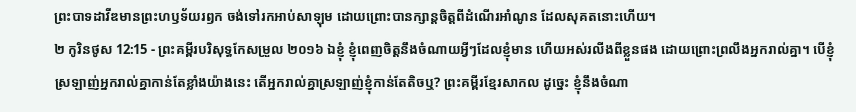ព្រះបាទដាវីឌមានព្រះហឫទ័យរឭក ចង់ទៅរកអាប់សាឡុម ដោយព្រោះបានក្សាន្តចិត្តពីដំណើរអាំណូន ដែលសុគតនោះហើយ។
២ កូរិនថូស 12:15 - ព្រះគម្ពីរបរិសុទ្ធកែសម្រួល ២០១៦ ឯខ្ញុំ ខ្ញុំពេញចិត្តនឹងចំណាយអ្វីៗដែលខ្ញុំមាន ហើយអស់រលីងពីខ្លួនផង ដោយព្រោះព្រលឹងអ្នករាល់គ្នា។ បើខ្ញុំស្រឡាញ់អ្នករាល់គ្នាកាន់តែខ្លាំងយ៉ាងនេះ តើអ្នករាល់គ្នាស្រឡាញ់ខ្ញុំកាន់តែតិចឬ? ព្រះគម្ពីរខ្មែរសាកល ដូច្នេះ ខ្ញុំនឹងចំណា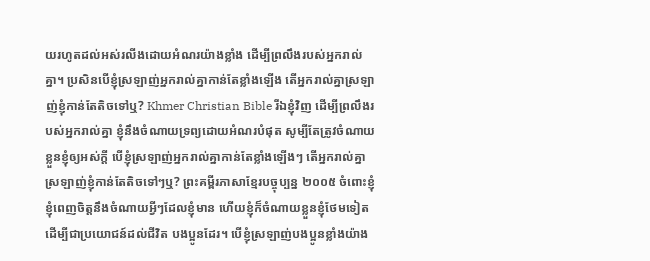យរហូតដល់អស់រលីងដោយអំណរយ៉ាងខ្លាំង ដើម្បីព្រលឹងរបស់អ្នករាល់គ្នា។ ប្រសិនបើខ្ញុំស្រឡាញ់អ្នករាល់គ្នាកាន់តែខ្លាំងឡើង តើអ្នករាល់គ្នាស្រឡាញ់ខ្ញុំកាន់តែតិចទៅឬ? Khmer Christian Bible រីឯខ្ញុំវិញ ដើម្បីព្រលឹងរបស់អ្នករាល់គ្នា ខ្ញុំនឹងចំណាយទ្រព្យដោយអំណរបំផុត សូម្បីតែត្រូវចំណាយខ្លួនខ្ញុំឲ្យអស់ក្ដី បើខ្ញុំស្រឡាញ់អ្នករាល់គ្នាកាន់តែខ្លាំងឡើងៗ តើអ្នករាល់គ្នាស្រឡាញ់ខ្ញុំកាន់តែតិចទៅៗឬ? ព្រះគម្ពីរភាសាខ្មែរបច្ចុប្បន្ន ២០០៥ ចំពោះខ្ញុំ ខ្ញុំពេញចិត្តនឹងចំណាយអ្វីៗដែលខ្ញុំមាន ហើយខ្ញុំក៏ចំណាយខ្លួនខ្ញុំថែមទៀត ដើម្បីជាប្រយោជន៍ដល់ជីវិត បងប្អូនដែរ។ បើខ្ញុំស្រឡាញ់បងប្អូនខ្លាំងយ៉ាង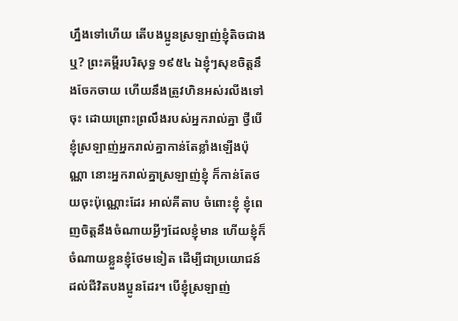ហ្នឹងទៅហើយ តើបងប្អូនស្រឡាញ់ខ្ញុំតិចជាងឬ? ព្រះគម្ពីរបរិសុទ្ធ ១៩៥៤ ឯខ្ញុំៗសុខចិត្តនឹងចែកចាយ ហើយនឹងត្រូវហិនអស់រលីងទៅចុះ ដោយព្រោះព្រលឹងរបស់អ្នករាល់គ្នា ថ្វីបើខ្ញុំស្រឡាញ់អ្នករាល់គ្នាកាន់តែខ្លាំងឡើងប៉ុណ្ណា នោះអ្នករាល់គ្នាស្រឡាញ់ខ្ញុំ ក៏កាន់តែថយចុះប៉ុណ្ណោះដែរ អាល់គីតាប ចំពោះខ្ញុំ ខ្ញុំពេញចិត្ដនឹងចំណាយអ្វីៗដែលខ្ញុំមាន ហើយខ្ញុំក៏ចំណាយខ្លួនខ្ញុំថែមទៀត ដើម្បីជាប្រយោជន៍ដល់ជីវិតបងប្អូនដែរ។ បើខ្ញុំស្រឡាញ់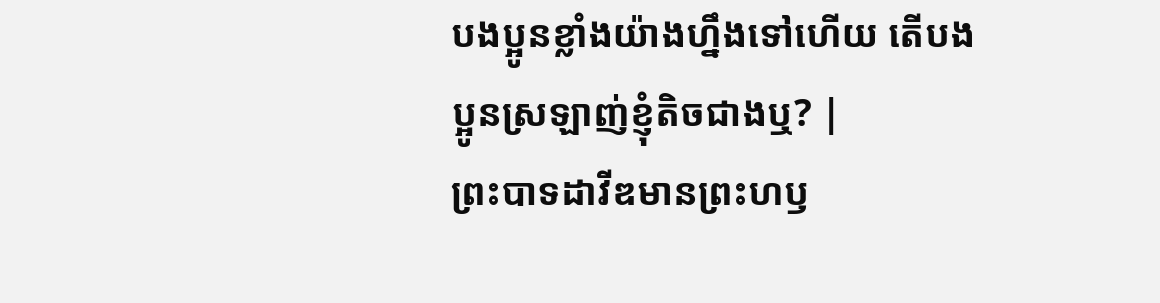បងប្អូនខ្លាំងយ៉ាងហ្នឹងទៅហើយ តើបងប្អូនស្រឡាញ់ខ្ញុំតិចជាងឬ? |
ព្រះបាទដាវីឌមានព្រះហឫ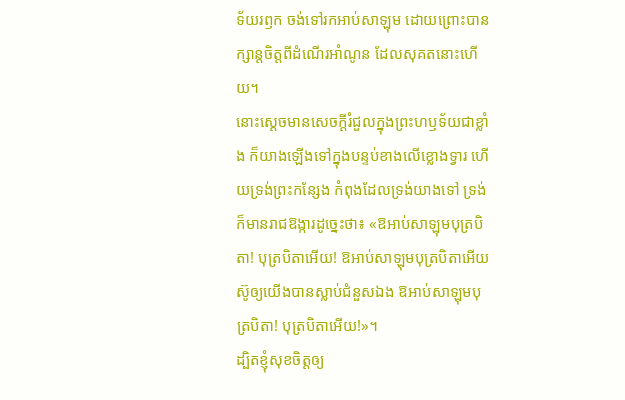ទ័យរឭក ចង់ទៅរកអាប់សាឡុម ដោយព្រោះបានក្សាន្តចិត្តពីដំណើរអាំណូន ដែលសុគតនោះហើយ។
នោះស្ដេចមានសេចក្ដីរំជួលក្នុងព្រះហឫទ័យជាខ្លាំង ក៏យាងឡើងទៅក្នុងបន្ទប់ខាងលើខ្លោងទ្វារ ហើយទ្រង់ព្រះកន្សែង កំពុងដែលទ្រង់យាងទៅ ទ្រង់ក៏មានរាជឱង្ការដូច្នេះថា៖ «ឱអាប់សាឡុមបុត្របិតា! បុត្របិតាអើយ! ឱអាប់សាឡុមបុត្របិតាអើយ ស៊ូឲ្យយើងបានស្លាប់ជំនួសឯង ឱអាប់សាឡុមបុត្របិតា! បុត្របិតាអើយ!»។
ដ្បិតខ្ញុំសុខចិត្តឲ្យ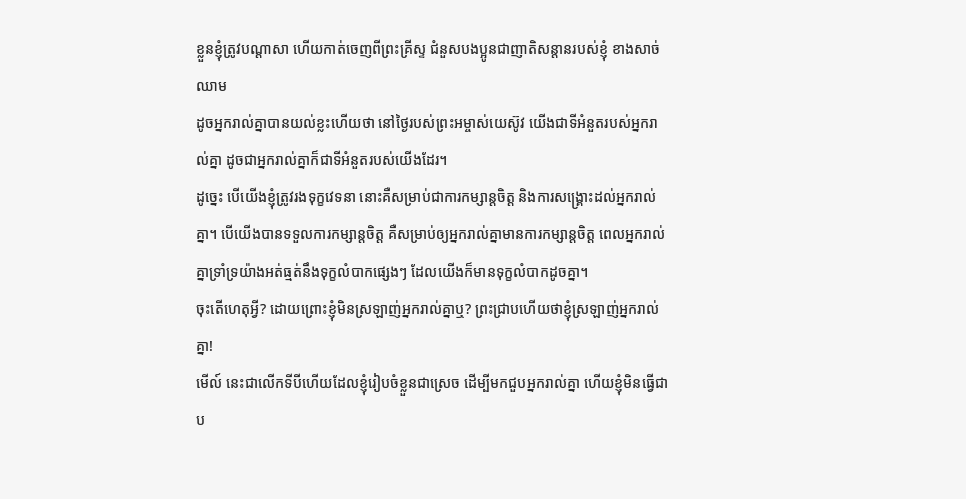ខ្លួនខ្ញុំត្រូវបណ្តាសា ហើយកាត់ចេញពីព្រះគ្រីស្ទ ជំនួសបងប្អូនជាញាតិសន្តានរបស់ខ្ញុំ ខាងសាច់ឈាម
ដូចអ្នករាល់គ្នាបានយល់ខ្លះហើយថា នៅថ្ងៃរបស់ព្រះអម្ចាស់យេស៊ូវ យើងជាទីអំនួតរបស់អ្នករាល់គ្នា ដូចជាអ្នករាល់គ្នាក៏ជាទីអំនួតរបស់យើងដែរ។
ដូច្នេះ បើយើងខ្ញុំត្រូវរងទុក្ខវេទនា នោះគឺសម្រាប់ជាការកម្សាន្តចិត្ត និងការសង្គ្រោះដល់អ្នករាល់គ្នា។ បើយើងបានទទួលការកម្សាន្តចិត្ត គឺសម្រាប់ឲ្យអ្នករាល់គ្នាមានការកម្សាន្តចិត្ត ពេលអ្នករាល់គ្នាទ្រាំទ្រយ៉ាងអត់ធ្មត់នឹងទុក្ខលំបាកផ្សេងៗ ដែលយើងក៏មានទុក្ខលំបាកដូចគ្នា។
ចុះតើហេតុអ្វី? ដោយព្រោះខ្ញុំមិនស្រឡាញ់អ្នករាល់គ្នាឬ? ព្រះជ្រាបហើយថាខ្ញុំស្រឡាញ់អ្នករាល់គ្នា!
មើល៍ នេះជាលើកទីបីហើយដែលខ្ញុំរៀបចំខ្លួនជាស្រេច ដើម្បីមកជួបអ្នករាល់គ្នា ហើយខ្ញុំមិនធ្វើជាប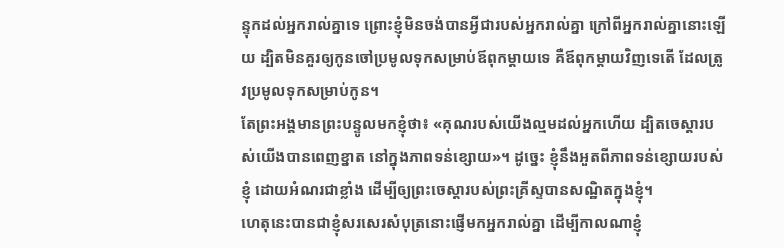ន្ទុកដល់អ្នករាល់គ្នាទេ ព្រោះខ្ញុំមិនចង់បានអ្វីជារបស់អ្នករាល់គ្នា ក្រៅពីអ្នករាល់គ្នានោះឡើយ ដ្បិតមិនគួរឲ្យកូនចៅប្រមូលទុកសម្រាប់ឪពុកម្តាយទេ គឺឪពុកម្តាយវិញទេតើ ដែលត្រូវប្រមូលទុកសម្រាប់កូន។
តែព្រះអង្គមានព្រះបន្ទូលមកខ្ញុំថា៖ «គុណរបស់យើងល្មមដល់អ្នកហើយ ដ្បិតចេស្ដារបស់យើងបានពេញខ្នាត នៅក្នុងភាពទន់ខ្សោយ»។ ដូច្នេះ ខ្ញុំនឹងអួតពីភាពទន់ខ្សោយរបស់ខ្ញុំ ដោយអំណរជាខ្លាំង ដើម្បីឲ្យព្រះចេស្តារបស់ព្រះគ្រីស្ទបានសណ្ឋិតក្នុងខ្ញុំ។
ហេតុនេះបានជាខ្ញុំសរសេរសំបុត្រនោះផ្ញើមកអ្នករាល់គ្នា ដើម្បីកាលណាខ្ញុំ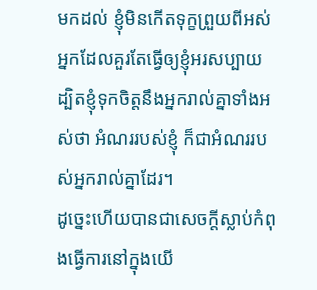មកដល់ ខ្ញុំមិនកើតទុក្ខព្រួយពីអស់អ្នកដែលគួរតែធ្វើឲ្យខ្ញុំអរសប្បាយ ដ្បិតខ្ញុំទុកចិត្តនឹងអ្នករាល់គ្នាទាំងអស់ថា អំណររបស់ខ្ញុំ ក៏ជាអំណររបស់អ្នករាល់គ្នាដែរ។
ដូច្នេះហើយបានជាសេចក្តីស្លាប់កំពុងធ្វើការនៅក្នុងយើ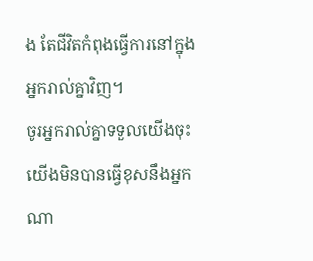ង តែជីវិតកំពុងធ្វើការនៅក្នុងអ្នករាល់គ្នាវិញ។
ចូរអ្នករាល់គ្នាទទួលយើងចុះ យើងមិនបានធ្វើខុសនឹងអ្នកណា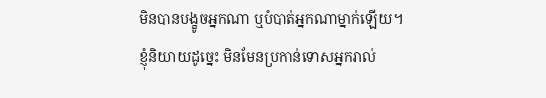មិនបានបង្ខូចអ្នកណា ឬបំបាត់អ្នកណាម្នាក់ឡើយ។
ខ្ញុំនិយាយដូច្នេះ មិនមែនប្រកាន់ទោសអ្នករាល់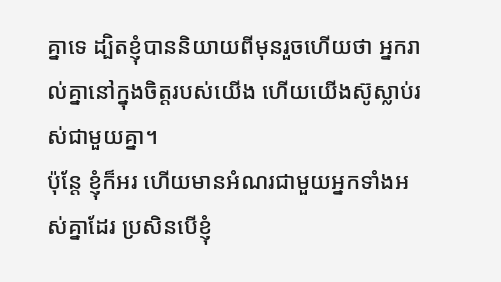គ្នាទេ ដ្បិតខ្ញុំបាននិយាយពីមុនរួចហើយថា អ្នករាល់គ្នានៅក្នុងចិត្តរបស់យើង ហើយយើងស៊ូស្លាប់រស់ជាមួយគ្នា។
ប៉ុន្តែ ខ្ញុំក៏អរ ហើយមានអំណរជាមួយអ្នកទាំងអស់គ្នាដែរ ប្រសិនបើខ្ញុំ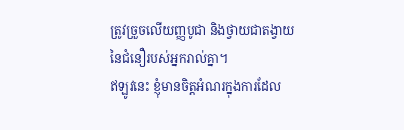ត្រូវច្រួចលើយញ្ញបូជា និងថ្វាយជាតង្វាយនៃជំនឿរបស់អ្នករាល់គ្នា។
ឥឡូវនេះ ខ្ញុំមានចិត្តអំណរក្នុងការដែល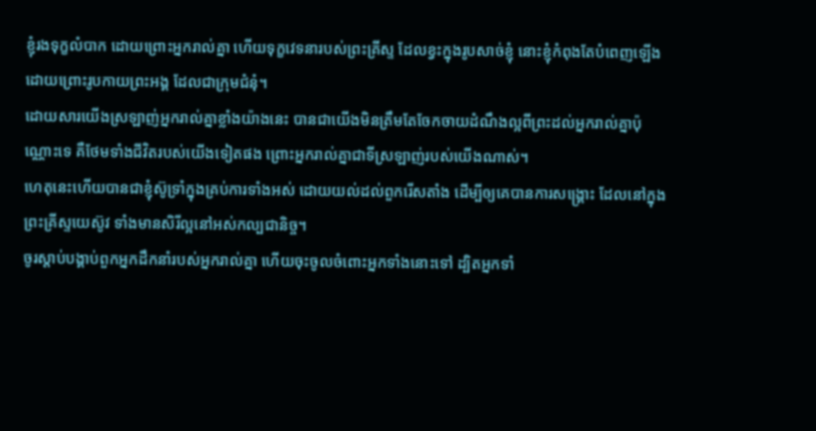ខ្ញុំរងទុក្ខលំបាក ដោយព្រោះអ្នករាល់គ្នា ហើយទុក្ខវេទនារបស់ព្រះគ្រីស្ទ ដែលខ្វះក្នុងរូបសាច់ខ្ញុំ នោះខ្ញុំកំពុងតែបំពេញឡើង ដោយព្រោះរូបកាយព្រះអង្គ ដែលជាក្រុមជំនុំ។
ដោយសារយើងស្រឡាញ់អ្នករាល់គ្នាខ្លាំងយ៉ាងនេះ បានជាយើងមិនត្រឹមតែចែកចាយដំណឹងល្អពីព្រះដល់អ្នករាល់គ្នាប៉ុណ្ណោះទេ គឺថែមទាំងជីវិតរបស់យើងទៀតផង ព្រោះអ្នករាល់គ្នាជាទីស្រឡាញ់របស់យើងណាស់។
ហេតុនេះហើយបានជាខ្ញុំស៊ូទ្រាំក្នុងគ្រប់ការទាំងអស់ ដោយយល់ដល់ពួករើសតាំង ដើម្បីឲ្យគេបានការសង្គ្រោះ ដែលនៅក្នុងព្រះគ្រីស្ទយេស៊ូវ ទាំងមានសិរីល្អនៅអស់កល្បជានិច្ច។
ចូរស្តាប់បង្គាប់ពួកអ្នកដឹកនាំរបស់អ្នករាល់គ្នា ហើយចុះចូលចំពោះអ្នកទាំងនោះទៅ ដ្បិតអ្នកទាំ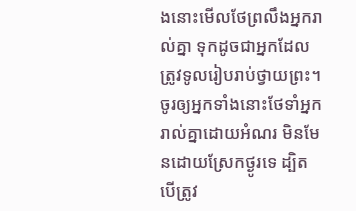ងនោះមើលថែព្រលឹងអ្នករាល់គ្នា ទុកដូចជាអ្នកដែលត្រូវទូលរៀបរាប់ថ្វាយព្រះ។ ចូរឲ្យអ្នកទាំងនោះថែទាំអ្នករាល់គ្នាដោយអំណរ មិនមែនដោយស្រែកថ្ងូរទេ ដ្បិតបើត្រូវ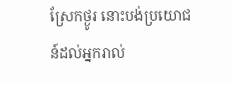ស្រែកថ្ងូរ នោះបង់ប្រយោជន៍ដល់អ្នករាល់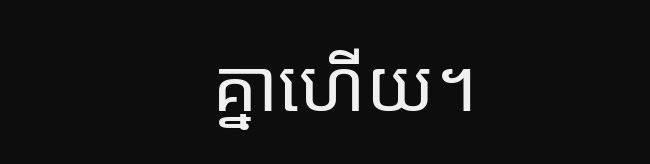គ្នាហើយ។